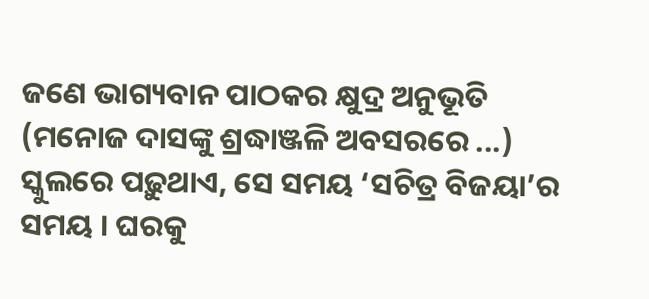ଜଣେ ଭାଗ୍ୟବାନ ପାଠକର କ୍ଷୁଦ୍ର ଅନୁଭୂତି
(ମନୋଜ ଦାସଙ୍କୁ ଶ୍ରଦ୍ଧାଞ୍ଜଳି ଅବସରରେ ...)
ସ୍କୁଲରେ ପଢ଼ୁଥାଏ, ସେ ସମୟ ‘ସଚିତ୍ର ବିଜୟା’ର ସମୟ । ଘରକୁ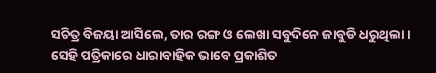ସଚିତ୍ର ବିଜୟା ଆସିଲେ, ତାର ରଙ୍ଗ ଓ ଲେଖା ସବୁଦିନେ ଜାବୁଡି ଧରୁଥିଲା । ସେହି ପତ୍ରିକାରେ ଧାରାବାହିକ ଭାବେ ପ୍ରକାଶିତ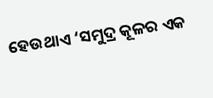ହେଉଥାଏ ‘ସମୁଦ୍ର କୂଳର ଏକ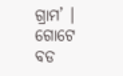ଗ୍ରାମ’ । ଗୋଟେ ବଡ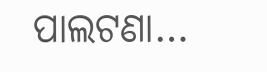ପାଲଟଣା…